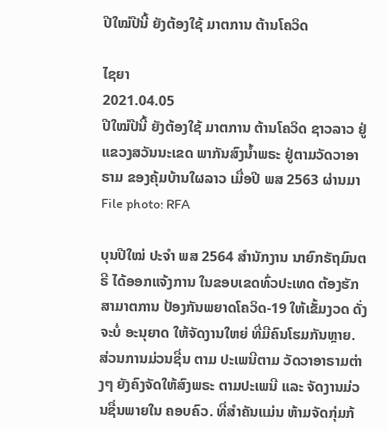ປີໃໝ່ປີນີ້ ຍັງຕ້ອງໃຊ້ ມາຕການ ຕ້ານໂຄວິດ

ໄຊຍາ
2021.04.05
ປີໃໝ່ປີນີ້ ຍັງຕ້ອງໃຊ້ ມາຕການ ຕ້ານໂຄວິດ ຊາວລາວ ຢູ່ ແຂວງສວັນນະເຂດ ພາກັນສົງນໍ້າພຣະ ຢູ່ຕາມວັດວາອາຣາມ ຂອງຄຸ້ມບ້ານໃຜລາວ ເມື່ອປີ ພສ 2563 ຜ່ານມາ
File photo: RFA

ບຸນປີໃໝ່ ປະຈຳ ພສ 2564 ສຳນັກງານ ນາຍົກຣັຖມົນຕຣີ ໄດ້ອອກແຈ້ງການ ໃນຂອບເຂດທົ່ວປະເທດ ຕ້ອງຮັກສາມາຕການ ປ້ອງກັນພຍາດໂຄວິດ-19 ໃຫ້ເຂັ້ມງວດ ດັ່ງຈະບໍ່ ອະນຸຍາດ ໃຫ້ຈັດງານໃຫຍ່ ທີ່ມີຄົນໂຮມກັນຫຼາຍ. ສ່ວນການມ່ວນຊື່ນ ຕາມ ປະເພນີຕາມ ວັດວາອາຣາມຕ່າງໆ ຍັງຄົງຈັດໃຫ້ສົງພຣະ ຕາມປະເພນີ ແລະ ຈັດງານມ່ວນຊື່ນພາຍໃນ ຄອບຄົວ. ທີ່ສຳຄັນແມ່ນ ຫ້າມຈັດກຸ່ມກ້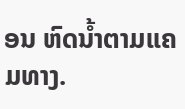ອນ ຫົດນໍ້າຕາມແຄມທາງ.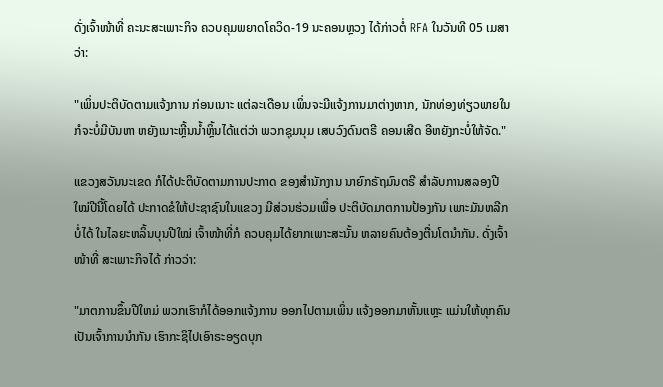ດັ່ງເຈົ້າໜ້າທີ່ ຄະນະສະເພາະກິຈ ຄວບຄຸມພຍາດໂຄວິດ-19 ນະຄອນຫຼວງ ໄດ້ກ່າວຕໍ່ RFA ໃນວັນທີ 05 ເມສາ ວ່າ:

"ເພິ່ນປະຕິບັດຕາມແຈ້ງການ ກ່ອນເນາະ ແຕ່ລະເດືອນ ເພິ່ນຈະມີແຈ້ງການມາຕ່າງຫາກ, ນັກທ່ອງທ່ຽວພາຍໃນ ກໍຈະບໍ່ມີບັນຫາ ຫຍັງເນາະຫຼີ້ນນໍ້າຫຼິ້ນໄດ້ແຕ່ວ່າ ພວກຊຸມນຸມ ເສບວົງດົນຕຣີ ຄອນເສີດ ອີຫຍັງກະບໍ່ໃຫ້ຈັດ."

ແຂວງສວັນນະເຂດ ກໍໄດ້ປະຕິບັດຕາມການປະກາດ ຂອງສຳນັກງານ ນາຍົກຣັຖມົນຕຣີ ສຳລັບການສລອງປີໃໝ່ປີນີ້ໂດຍໄດ້ ປະກາດຂໍໃຫ້ປະຊາຊົນໃນແຂວງ ມີສ່ວນຮ່ວມເພື່ອ ປະຕິບັດມາຕການປ້ອງກັນ ເພາະມັນຫລີກບໍ່ໄດ້ ໃນໄລຍະຫລິ້ນບຸນປີໃໝ່ ເຈົ້າໜ້າທີ່ກໍ ຄວບຄຸມໄດ້ຍາກເພາະສະນັ້ນ ຫລາຍຄົນຕ້ອງຕື່ນໂຕນຳກັນ. ດັ່ງເຈົ້າໜ້າທີ່ ສະເພາະກິຈໄດ້ ກ່າວວ່າ:

"ມາຕການຂຶ້ນປີໃຫມ່ ພວກເຮົາກໍໄດ້ອອກແຈ້ງການ ອອກໄປຕາມເພິ່ນ ແຈ້ງອອກມາຫັ້ນແຫຼະ ແມ່ນໃຫ້ທຸກຄົນເປັນເຈົ້າການນໍາກັນ ເຮົາກະຊິໄປເອົາຣະອຽດບຸກ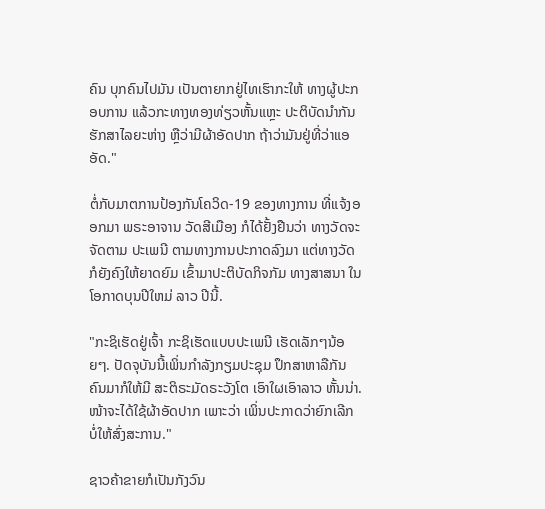ຄົນ ບຸກຄົນໄປມັນ ເປັນຕາຍາກຢູ່ໄທເຮົາກະໃຫ້ ທາງຜູ້ປະກອບການ ແລ້ວກະທາງທອງທ່ຽວຫັ້ນແຫຼະ ປະຕິບັດນຳກັນຮັກສາໄລຍະຫ່າງ ຫຼືວ່າມີຜ້າອັດປາກ ຖ້າວ່າມັນຢູ່ທີ່ວ່າແອອັດ."

ຕໍ່ກັບມາຕການປ້ອງກັນໂຄວິດ-19 ຂອງທາງການ ທີ່ແຈ້ງອອກມາ ພຣະອາຈານ ວັດສີເມືອງ ກໍໄດ້ຢັ້ງຢືນວ່າ ທາງວັດຈະຈັດຕາມ ປະເພນີ ຕາມທາງການປະກາດລົງມາ ແຕ່ທາງວັດ ກໍຍັງຄົງໃຫ້ຍາດຍົມ ເຂົ້າມາປະຕິບັດກິຈກັມ ທາງສາສນາ ໃນໂອກາດບຸນປີໃຫມ່ ລາວ ປີນີ້.

"ກະຊິເຮັດຢູ່ເຈົ້າ ກະຊິເຮັດແບບປະເພນີ ເຮັດເລັກໆນ້ອຍໆ. ປັດຈຸບັນນີ້ເພິ່ນກຳລັງກຽມປະຊຸມ ປຶກສາຫາລືກັນ ຄົນມາກໍໃຫ້ມີ ສະຕິຣະມັດຣະວັງໂຕ ເອົາໃຜເອົາລາວ ຫັ້ນນ່າ. ໜ້າຈະໄດ້ໃຊ້ຜ້າອັດປາກ ເພາະວ່າ ເພິ່ນປະກາດວ່າຍົກເລີກ ບໍ່ໃຫ້ສົ່ງສະການ."

ຊາວຄ້າຂາຍກໍເປັນກັງວົນ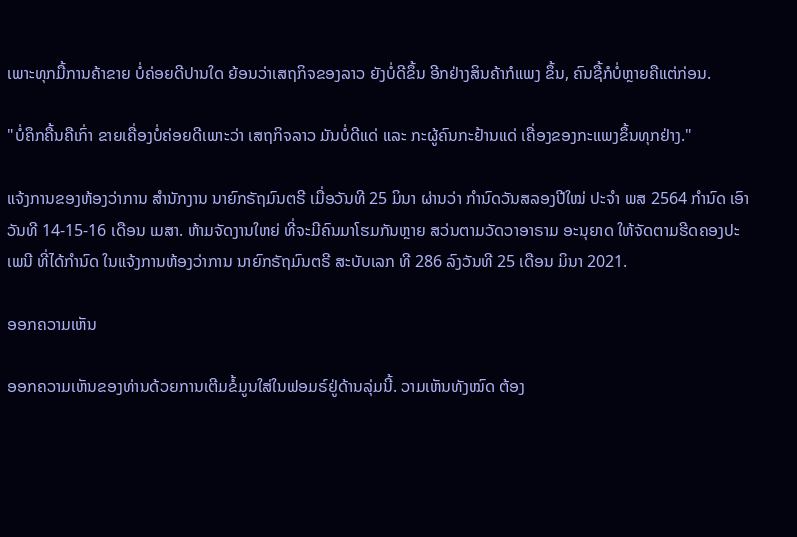ເພາະທຸກມື້ການຄ້າຂາຍ ບໍ່ຄ່ອຍດີປານໃດ ຍ້ອນວ່າເສຖກິຈຂອງລາວ ຍັງບໍ່ດີຂຶ້ນ ອີກຢ່າງສິນຄ້າກໍແພງ ຂຶ້ນ, ຄົນຊື້ກໍບໍ່ຫຼາຍຄືແຕ່ກ່ອນ.

"ບໍ່ຄຶກຄື້ນຄືເກົ່າ ຂາຍເຄື່ອງບໍ່ຄ່ອຍດີເພາະວ່າ ເສຖກິຈລາວ ມັນບໍ່ດີແດ່ ແລະ ກະຜູ້ຄົນກະຢ້ານແດ່ ເຄື່ອງຂອງກະແພງຂຶ້ນທຸກຢ່າງ."

ແຈ້ງການຂອງຫ້ອງວ່າການ ສຳນັກງານ ນາຍົກຣັຖມົນຕຣີ ເມື່ອວັນທີ 25 ມິນາ ຜ່ານວ່າ ກຳນົດວັນສລອງປີໃໝ່ ປະຈຳ ພສ 2564 ກຳນົດ ເອົາວັນທີ 14-15-16 ເດືອນ ເມສາ. ຫ້າມຈັດງານໃຫຍ່ ທີ່ຈະມີຄົນມາໂຮມກັນຫຼາຍ ສວ່ນຕາມວັດວາອາຣາມ ອະນຸຍາດ ໃຫ້ຈັດຕາມຮີດຄອງປະເພນີ ທີ່ໄດ້ກຳນົດ ໃນແຈ້ງການຫ້ອງວ່າການ ນາຍົກຣັຖມົນຕຣີ ສະບັບເລກ ທີ 286 ລົງວັນທີ 25 ເດືອນ ມິນາ 2021.

ອອກຄວາມເຫັນ

ອອກຄວາມເຫັນຂອງທ່ານດ້ວຍການເຕີມຂໍ້ມູນໃສ່ໃນຟອມຣ໌ຢູ່ດ້ານລຸ່ມນີ້. ວາມເຫັນທັງໝົດ ຕ້ອງ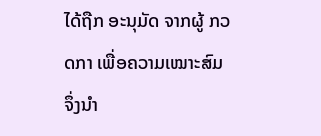ໄດ້ຖືກ ອະນຸມັດ ຈາກຜູ້ ກວດກາ ເພື່ອຄວາມເໝາະສົມ ຈຶ່ງນໍາ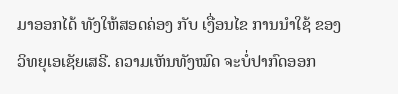ມາອອກໄດ້ ທັງໃຫ້ສອດຄ່ອງ ກັບ ເງື່ອນໄຂ ການນຳໃຊ້ ຂອງ ວິທຍຸເອເຊັຍເສຣີ. ຄວາມເຫັນທັງໝົດ ຈະບໍ່ປາກົດອອກ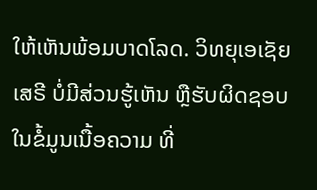ໃຫ້ເຫັນພ້ອມບາດໂລດ. ວິທຍຸເອເຊັຍເສຣີ ບໍ່ມີສ່ວນຮູ້ເຫັນ ຫຼືຮັບຜິດຊອບ ໃນຂໍ້ມູນເນື້ອຄວາມ ທີ່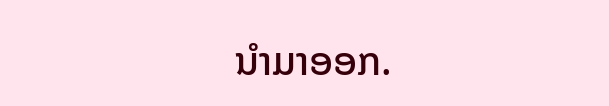ນໍາມາອອກ.